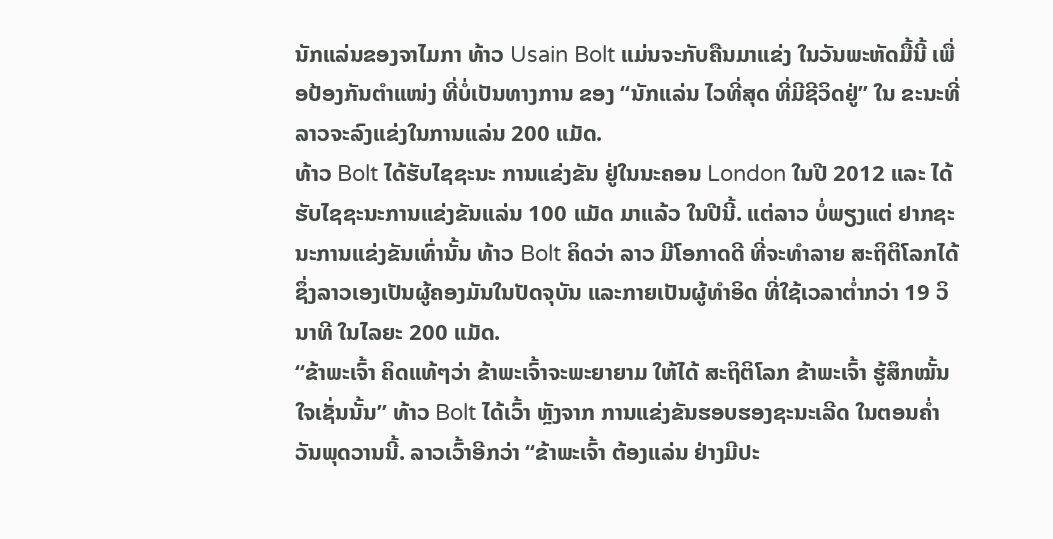ນັກແລ່ນຂອງຈາໄມກາ ທ້າວ Usain Bolt ແມ່ນຈະກັບຄືນມາແຂ່ງ ໃນວັນພະຫັດມື້ນີ້ ເພື່ອປ້ອງກັນຕຳແໜ່ງ ທີ່ບໍ່ເປັນທາງການ ຂອງ “ນັກແລ່ນ ໄວທີ່ສຸດ ທີ່ມີຊີວິດຢູ່” ໃນ ຂະນະທີ່ ລາວຈະລົງແຂ່ງໃນການແລ່ນ 200 ແມັດ.
ທ້າວ Bolt ໄດ້ຮັບໄຊຊະນະ ການແຂ່ງຂັນ ຢູ່ໃນນະຄອນ London ໃນປີ 2012 ແລະ ໄດ້ຮັບໄຊຊະນະການແຂ່ງຂັນແລ່ນ 100 ແມັດ ມາແລ້ວ ໃນປີນີ້. ແຕ່ລາວ ບໍ່ພຽງແຕ່ ຢາກຊະນະການແຂ່ງຂັນເທົ່ານັ້ນ ທ້າວ Bolt ຄິດວ່າ ລາວ ມີໂອກາດດີ ທີ່ຈະທຳລາຍ ສະຖິຕິໂລກໄດ້ ຊຶ່ງລາວເອງເປັນຜູ້ຄອງມັນໃນປັດຈຸບັນ ແລະກາຍເປັນຜູ້ທຳອິດ ທີ່ໃຊ້ເວລາຕ່ຳກວ່າ 19 ວິນາທີ ໃນໄລຍະ 200 ແມັດ.
“ຂ້າພະເຈົ້າ ຄິດແທ້ໆວ່າ ຂ້າພະເຈົ້າຈະພະຍາຍາມ ໃຫ້ໄດ້ ສະຖິຕິໂລກ ຂ້າພະເຈົ້າ ຮູ້ສຶກໝັ້ນໃຈເຊັ່ນນັ້ນ” ທ້າວ Bolt ໄດ້ເວົ້າ ຫຼັງຈາກ ການແຂ່ງຂັນຮອບຮອງຊະນະເລີດ ໃນຕອນຄ່ຳ ວັນພຸດວານນີ້. ລາວເວົ້າອີກວ່າ “ຂ້າພະເຈົ້າ ຕ້ອງແລ່ນ ຢ່າງມີປະ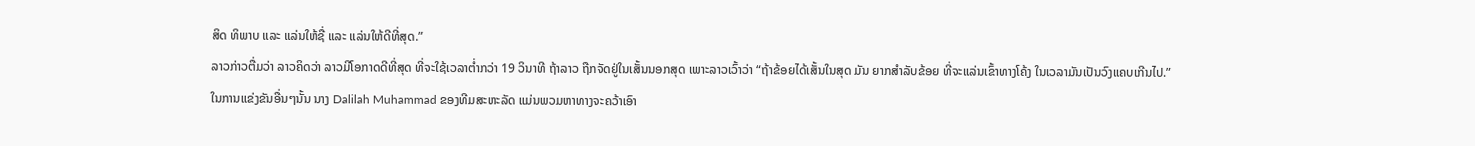ສິດ ທິພາບ ແລະ ແລ່ນໃຫ້ຊື່ ແລະ ແລ່ນໃຫ້ດີທີ່ສຸດ.”
ລາວກ່າວຕື່ມວ່າ ລາວຄິດວ່າ ລາວມີໂອກາດດີທີ່ສຸດ ທີ່ຈະໃຊ້ເວລາຕ່ຳກວ່າ 19 ວິນາທີ ຖ້າລາວ ຖືກຈັດຢູ່ໃນເສັ້ນນອກສຸດ ເພາະລາວເວົ້າວ່າ “ຖ້າຂ້ອຍໄດ້ເສັ້ນໃນສຸດ ມັນ ຍາກສຳລັບຂ້ອຍ ທີ່ຈະແລ່ນເຂົ້າທາງໂຄ້ງ ໃນເວລາມັນເປັນວົງແຄບເກີນໄປ.”
ໃນການແຂ່ງຂັນອື່ນໆນັ້ນ ນາງ Dalilah Muhammad ຂອງທີມສະຫະລັດ ແມ່ນພວມຫາທາງຈະຄວ້າເອົາ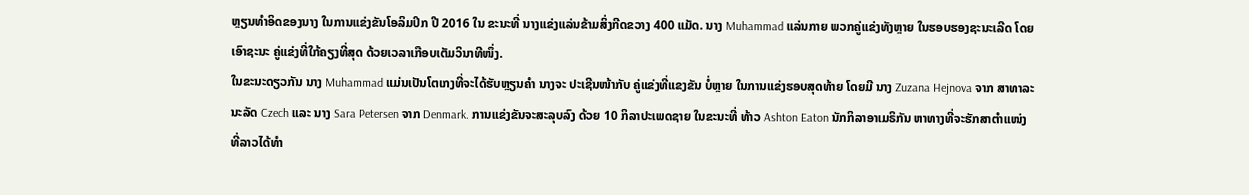ຫຼຽນທຳອິດຂອງນາງ ໃນການແຂ່ງຂັນໂອລິມປິກ ປີ 2016 ໃນ ຂະນະທີ່ ນາງແຂ່ງແລ່ນຂ້າມສິ່ງກີດຂວາງ 400 ແມັດ. ນາງ Muhammad ແລ່ນກາຍ ພວກຄູ່ແຂ່ງທັງຫຼາຍ ໃນຮອບຮອງຊະນະເລີດ ໂດຍເອົາຊະນະ ຄູ່ແຂ່ງທີ່ໃກ້ຄຽງທີ່ສຸດ ດ້ວຍເວລາເກືອບເຕັມວິນາທີໜຶ່ງ.
ໃນຂະນະດຽວກັນ ນາງ Muhammad ແມ່ນເປັນໂຕເກງທີ່ຈະໄດ້ຮັບຫຼຽນຄຳ ນາງຈະ ປະເຊີນໜ້າກັບ ຄູ່ແຂ່ງທີ່ແຂງຂັນ ບໍ່ຫຼາຍ ໃນການແຂ່ງຮອບສຸດທ້າຍ ໂດຍມີ ນາງ Zuzana Hejnova ຈາກ ສາທາລະນະລັດ Czech ແລະ ນາງ Sara Petersen ຈາກ Denmark. ການແຂ່ງຂັນຈະສະລຸບລົງ ດ້ວຍ 10 ກິລາປະເພດຊາຍ ໃນຂະນະທີ່ ທ້າວ Ashton Eaton ນັກກິລາອາເມຣິກັນ ຫາທາງທີ່ຈະຮັກສາຕຳແໜ່ງ ທີ່ລາວໄດ້ທຳ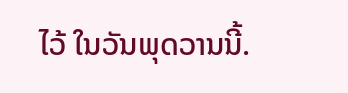ໄວ້ ໃນວັນພຸດວານນີ້.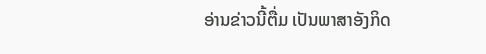ອ່ານຂ່າວນີ້ຕື່ມ ເປັນພາສາອັງກິດ